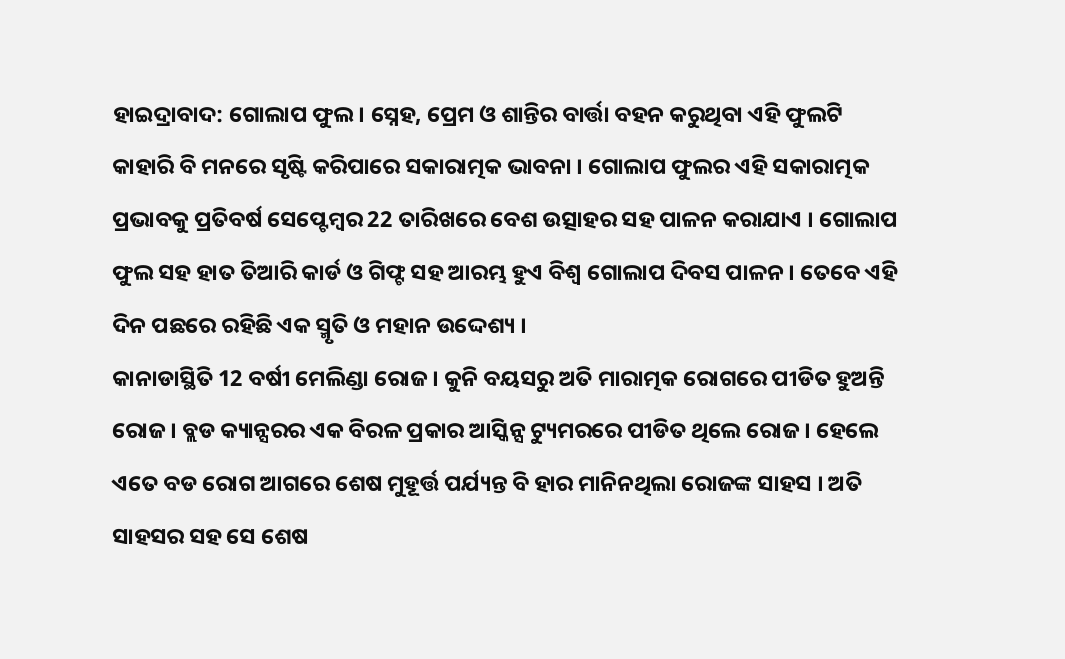ହାଇଦ୍ରାବାଦ: ଗୋଲାପ ଫୁଲ । ସ୍ନେହ, ପ୍ରେମ ଓ ଶାନ୍ତିର ବାର୍ତ୍ତା ବହନ କରୁଥିବା ଏହି ଫୁଲଟି କାହାରି ବି ମନରେ ସୃଷ୍ଟି କରିପାରେ ସକାରାତ୍ମକ ଭାବନା । ଗୋଲାପ ଫୁଲର ଏହି ସକାରାତ୍ମକ ପ୍ରଭାବକୁ ପ୍ରତିବର୍ଷ ସେପ୍ଟେମ୍ବର 22 ତାରିଖରେ ବେଶ ଉତ୍ସାହର ସହ ପାଳନ କରାଯାଏ । ଗୋଲାପ ଫୁଲ ସହ ହାତ ତିଆରି କାର୍ଡ ଓ ଗିଫ୍ଟ ସହ ଆରମ୍ଭ ହୁଏ ବିଶ୍ବ ଗୋଲାପ ଦିବସ ପାଳନ । ତେବେ ଏହି ଦିନ ପଛରେ ରହିଛି ଏକ ସ୍ମୃତି ଓ ମହାନ ଉଦ୍ଦେଶ୍ୟ ।
କାନାଡାସ୍ଥିତି 12 ବର୍ଷୀ ମେଲିଣ୍ଡା ରୋଜ । କୁନି ବୟସରୁ ଅତି ମାରାତ୍ମକ ରୋଗରେ ପୀଡିତ ହୁଅନ୍ତି ରୋଜ । ବ୍ଲଡ କ୍ୟାନ୍ସରର ଏକ ବିରଳ ପ୍ରକାର ଆସ୍କିନ୍ସ ଟ୍ୟୁମରରେ ପୀଡିତ ଥିଲେ ରୋଜ । ହେଲେ ଏତେ ବଡ ରୋଗ ଆଗରେ ଶେଷ ମୁହୂର୍ତ୍ତ ପର୍ଯ୍ୟନ୍ତ ବି ହାର ମାନିନଥିଲା ରୋଜଙ୍କ ସାହସ । ଅତି ସାହସର ସହ ସେ ଶେଷ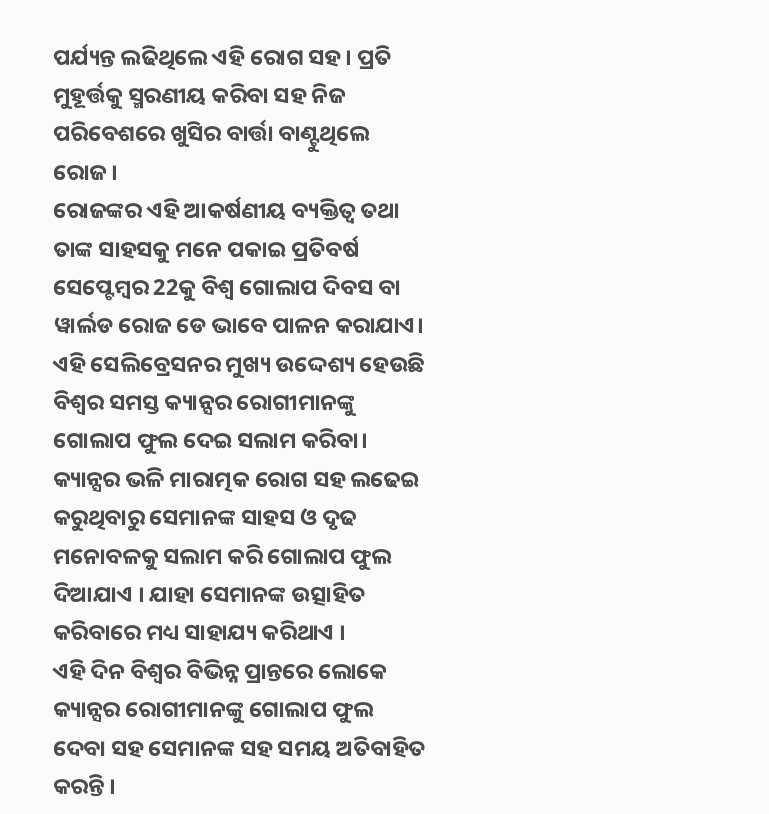ପର୍ଯ୍ୟନ୍ତ ଲଢିଥିଲେ ଏହି ରୋଗ ସହ । ପ୍ରତି ମୁହୂର୍ତ୍ତକୁ ସ୍ମରଣୀୟ କରିବା ସହ ନିଜ ପରିବେଶରେ ଖୁସିର ବାର୍ତ୍ତା ବାଣ୍ଟୁଥିଲେ ରୋଜ।
ରୋଜଙ୍କର ଏହି ଆକର୍ଷଣୀୟ ବ୍ୟକ୍ତିତ୍ବ ତଥା ତାଙ୍କ ସାହସକୁ ମନେ ପକାଇ ପ୍ରତିବର୍ଷ ସେପ୍ଟେମ୍ବର 22କୁ ବିଶ୍ବ ଗୋଲାପ ଦିବସ ବା ୱାର୍ଲଡ ରୋଜ ଡେ ଭାବେ ପାଳନ କରାଯାଏ। ଏହି ସେଲିବ୍ରେସନର ମୁଖ୍ୟ ଉଦ୍ଦେଶ୍ୟ ହେଉଛି ବିଶ୍ବର ସମସ୍ତ କ୍ୟାନ୍ସର ରୋଗୀମାନଙ୍କୁ ଗୋଲାପ ଫୁଲ ଦେଇ ସଲାମ କରିବା। କ୍ୟାନ୍ସର ଭଳି ମାରାତ୍ମକ ରୋଗ ସହ ଲଢେଇ କରୁଥିବାରୁ ସେମାନଙ୍କ ସାହସ ଓ ଦୃଢ ମନୋବଳକୁ ସଲାମ କରି ଗୋଲାପ ଫୁଲ ଦିଆଯାଏ । ଯାହା ସେମାନଙ୍କ ଉତ୍ସାହିତ କରିବାରେ ମଧ୍ୟ ସାହାଯ୍ୟ କରିଥାଏ ।
ଏହି ଦିନ ବିଶ୍ବର ବିଭିନ୍ନ ପ୍ରାନ୍ତରେ ଲୋକେ କ୍ୟାନ୍ସର ରୋଗୀମାନଙ୍କୁ ଗୋଲାପ ଫୁଲ ଦେବା ସହ ସେମାନଙ୍କ ସହ ସମୟ ଅତିବାହିତ କରନ୍ତି ।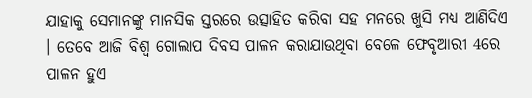ଯାହାକୁ ସେମାନଙ୍କୁ ମାନସିକ ସ୍ତରରେ ଉତ୍ସାହିତ କରିବା ସହ ମନରେ ଖୁସି ମଧ୍ୟ ଆଣିଦିଏ । ତେବେ ଆଜି ବିଶ୍ବ ଗୋଲାପ ଦିବସ ପାଳନ କରାଯାଉଥିବା ବେଳେ ଫେବୃଆରୀ 4ରେ ପାଳନ ହୁଏ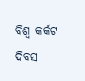ବିଶ୍ବ କର୍କଟ ଦିବସ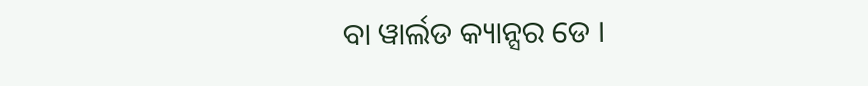ବା ୱାର୍ଲଡ କ୍ୟାନ୍ସର ଡେ ।